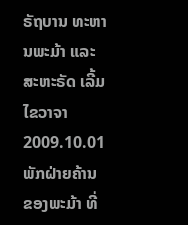ຣັຖບານ ທະຫານພະມ້າ ແລະ ສະຫະຣັດ ເລີ້ມໄຂວາຈາ
2009.10.01
ພັກຝ່າຍຄ້ານ ຂອງພະມ້າ ທີ່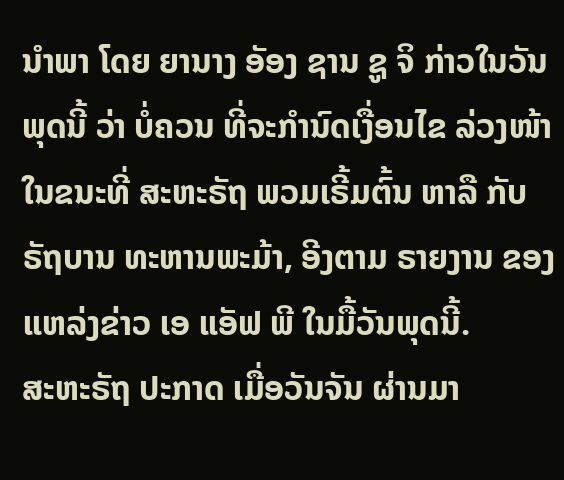ນໍາພາ ໂດຍ ຍານາງ ອັອງ ຊານ ຊູ ຈິ ກ່າວໃນວັນພຸດນີ້ ວ່າ ບໍ່ຄວນ ທີ່ຈະກໍານົດເງື່ອນໄຂ ລ່ວງໜ້າ ໃນຂນະທີ່ ສະຫະຣັຖ ພວມເຣີ້ມຕົ້ນ ຫາລື ກັບ ຣັຖບານ ທະຫານພະມ້າ, ອີງຕາມ ຣາຍງານ ຂອງແຫລ່ງຂ່າວ ເອ ແອັຟ ພີ ໃນມື້ວັນພຸດນີ້.
ສະຫະຣັຖ ປະກາດ ເມື່ອວັນຈັນ ຜ່ານມາ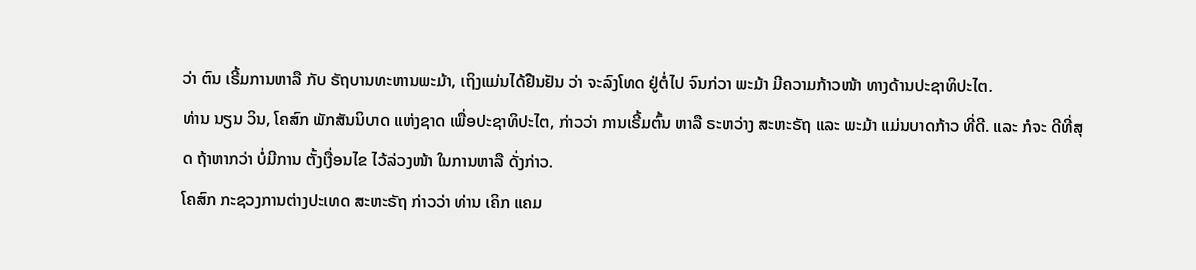ວ່າ ຕົນ ເຣີ້ມການຫາລື ກັບ ຣັຖບານທະຫານພະມ້າ, ເຖິງແມ່ນໄດ້ຢືນຢັນ ວ່າ ຈະລົງໂທດ ຢູ່ຕໍ່ໄປ ຈົນກ່ວາ ພະມ້າ ມີຄວາມກ້າວໜ້າ ທາງດ້ານປະຊາທິປະໄຕ.
ທ່ານ ນຽນ ວິນ, ໂຄສົກ ພັກສັນນິບາດ ແຫ່ງຊາດ ເພື່ອປະຊາທິປະໄຕ, ກ່າວວ່າ ການເຣີ້ມຕົ້ນ ຫາລື ຣະຫວ່າງ ສະຫະຣັຖ ແລະ ພະມ້າ ແມ່ນບາດກ້າວ ທີ່ດີ. ແລະ ກໍຈະ ດີທີ່ສຸດ ຖ້າຫາກວ່າ ບໍ່ມີການ ຕັ້ງເງື່ອນໄຂ ໄວ້ລ່ວງໜ້າ ໃນການຫາລື ດັ່ງກ່າວ.
ໂຄສົກ ກະຊວງການຕ່າງປະເທດ ສະຫະຣັຖ ກ່າວວ່າ ທ່ານ ເຄິກ ແຄມ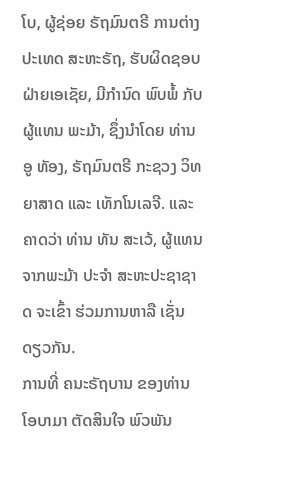ໂບ, ຜູ້ຊ່ອຍ ຣັຖມົນຕຣີ ການຕ່າງປະເທດ ສະຫະຣັຖ, ຮັບຜິດຊອບ ຝ່າຍເອເຊັຍ, ມີກໍານົດ ພົບພໍ້ ກັບ ຜູ້ແທນ ພະມ້າ, ຊຶ່ງນໍາໂດຍ ທ່ານ ອູ ທັອງ, ຣັຖມົນຕຣີ ກະຊວງ ວິທຍາສາດ ແລະ ເທັກໂນເລຈີ. ແລະ ຄາດວ່າ ທ່ານ ທັນ ສະເວ້, ຜູ້ແທນ ຈາກພະມ້າ ປະຈໍາ ສະຫະປະຊາຊາດ ຈະເຂົ້າ ຮ່ວມການຫາລື ເຊັ່ນດຽວກັນ.
ການທີ່ ຄນະຣັຖບານ ຂອງທ່ານ ໂອບາມາ ຕັດສິນໃຈ ພົວພັນ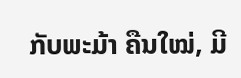ກັບພະມ້າ ຄືນໃໝ່, ມີ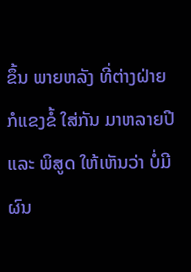ຂຶ້ນ ພາຍຫລັງ ທີ່ຕ່າງຝ່າຍ ກໍແຂງຂໍ້ ໃສ່ກັນ ມາຫລາຍປີ ແລະ ພິສູດ ໃຫ້ເຫັນວ່າ ບໍ່ມີຜົນ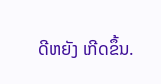ດີຫຍັງ ເກີດຂຶ້ນ.